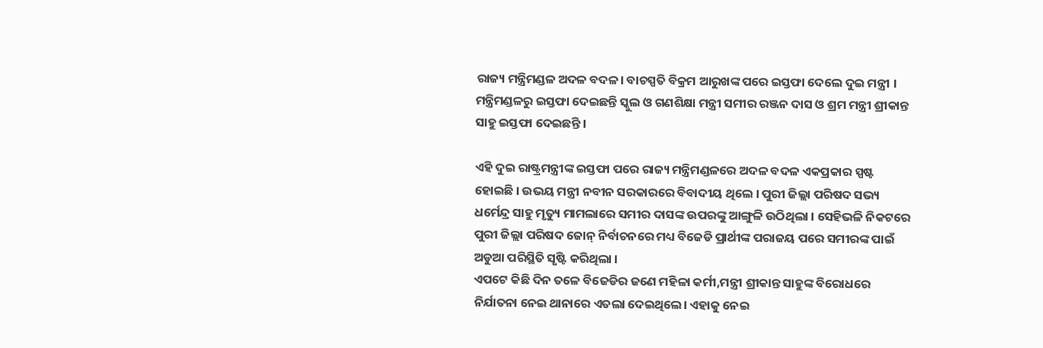ରାଜ୍ୟ ମନ୍ତ୍ରିମଣ୍ଡଳ ଅଦଳ ବଦଳ। ବାଚସ୍ପତି ବିକ୍ରମ ଆରୁଖଙ୍କ ପରେ ଇସ୍ତଫା ଦେଲେ ଦୁଇ ମନ୍ତ୍ରୀ । ମନ୍ତ୍ରିମଣ୍ଡଳରୁ ଇସ୍ତଫା ଦେଇଛନ୍ତି ସ୍କୁଲ ଓ ଗଣଶିକ୍ଷା ମନ୍ତ୍ରୀ ସମୀର ରଞ୍ଜନ ଦାସ ଓ ଶ୍ରମ ମନ୍ତ୍ରୀ ଶ୍ରୀକାନ୍ତ ସାହୁ ଇସ୍ତଫା ଦେଇଛନ୍ତି ।

ଏହି ଦୁଇ ରାଷ୍ଟ୍ରମନ୍ତ୍ରୀଙ୍କ ଇସ୍ତଫା ପରେ ରାଜ୍ୟ ମନ୍ତ୍ରିମଣ୍ଡଳରେ ଅଦଳ ବଦଳ ଏକପ୍ରକାର ସ୍ପଷ୍ଟ ହୋଇଛି । ଉଭୟ ମନ୍ତ୍ରୀ ନବୀନ ସରକାରରେ ବିବାଦୀୟ ଥିଲେ । ପୁରୀ ଜିଲ୍ଲା ପରିଷଦ ସଭ୍ୟ ଧର୍ମେନ୍ଦ୍ର ସାହୁ ମୃତ୍ୟୁ ମାମଲାରେ ସମୀର ଦାସଙ୍କ ଉପରଙ୍କୁ ଆଙ୍ଗୁଳି ଉଠିଥିଲା । ସେହିଭଳି ନିକଟରେ ପୁରୀ ଜିଲ୍ଲା ପରିଷଦ ଜୋନ୍ ନିର୍ବାଚନରେ ମଧ୍ୟ ବିଜେଡି ପ୍ରାର୍ଥୀଙ୍କ ପରାଜୟ ପରେ ସମୀରଙ୍କ ପାଇଁ ଅଡୁଆ ପରିସ୍ଥିତି ସୃଷ୍ଟି କରିଥିଲା ।
ଏପଟେ କିଛି ଦିନ ତଳେ ବିଜେଡିର ଜଣେ ମହିଳା କର୍ମୀ,ମନ୍ତ୍ରୀ ଶ୍ରୀକାନ୍ତ ସାହୁଙ୍କ ବିରୋଧରେ ନିର୍ଯାତନା ନେଇ ଥାନାରେ ଏତଲା ଦେଇଥିଲେ। ଏହାକୁ ନେଇ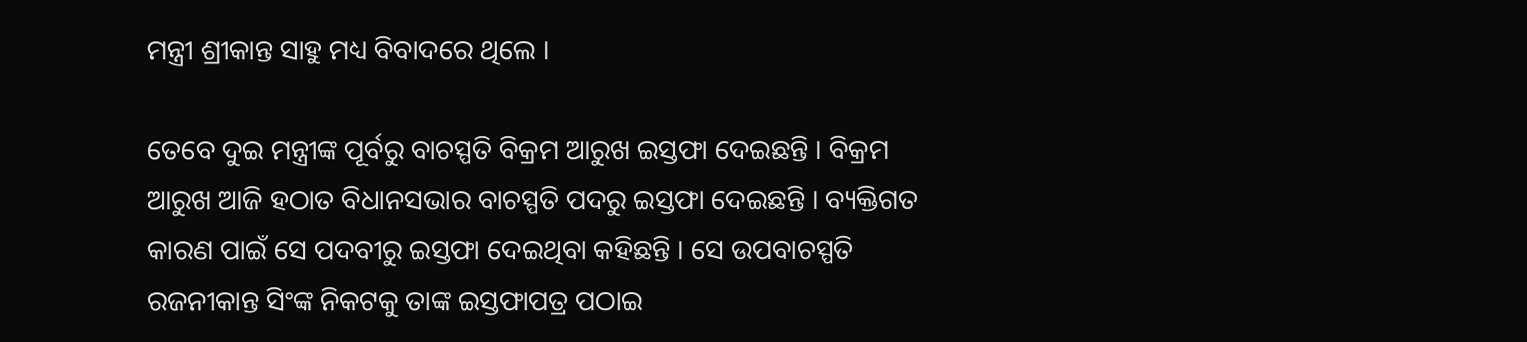ମନ୍ତ୍ରୀ ଶ୍ରୀକାନ୍ତ ସାହୁ ମଧ୍ୟ ବିବାଦରେ ଥିଲେ ।

ତେବେ ଦୁଇ ମନ୍ତ୍ରୀଙ୍କ ପୂର୍ବରୁ ବାଚସ୍ପତି ବିକ୍ରମ ଆରୁଖ ଇସ୍ତଫା ଦେଇଛନ୍ତି । ବିକ୍ରମ ଆରୁଖ ଆଜି ହଠାତ ବିଧାନସଭାର ବାଚସ୍ପତି ପଦରୁ ଇସ୍ତଫା ଦେଇଛନ୍ତି । ବ୍ୟକ୍ତିଗତ କାରଣ ପାଇଁ ସେ ପଦବୀରୁ ଇସ୍ତଫା ଦେଇଥିବା କହିଛନ୍ତି । ସେ ଉପବାଚସ୍ପତି ରଜନୀକାନ୍ତ ସିଂଙ୍କ ନିକଟକୁ ତାଙ୍କ ଇସ୍ତଫାପତ୍ର ପଠାଇ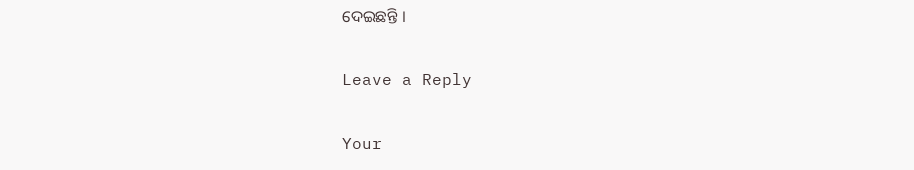ଦେଇଛନ୍ତି ।

Leave a Reply

Your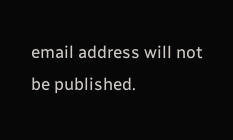email address will not be published.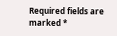Required fields are marked *